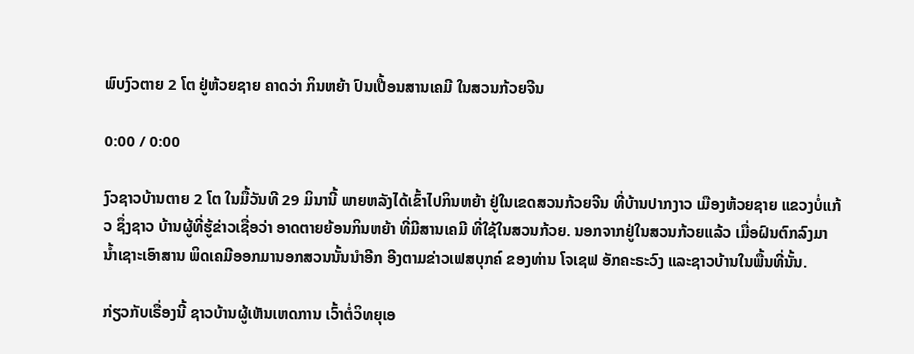ພົບງົວຕາຍ 2 ໂຕ ຢູ່ຫ້ວຍຊາຍ ຄາດວ່າ ກິນຫຍ້າ ປົນເປື້ອນສານເຄມີ ໃນສວນກ້ວຍຈີນ

0:00 / 0:00

ງົວຊາວບ້ານຕາຍ 2 ໂຕ ໃນມື້ວັນທີ 29 ມິນານີ້ ພາຍຫລັງໄດ້ເຂົ້າໄປກິນຫຍ້າ ຢູ່ໃນເຂດສວນກ້ວຍຈີນ ທີ່ບ້ານປາກງາວ ເມືອງຫ້ວຍຊາຍ ແຂວງບໍ່ແກ້ວ ຊຶ່ງຊາວ ບ້ານຜູ້ທີ່ຮູ້ຂ່າວເຊື່ອວ່າ ອາດຕາຍຍ້ອນກິນຫຍ້າ ທີ່ມີສານເຄມີ ທີ່ໃຊ້ໃນສວນກ້ວຍ. ນອກຈາກຢູ່ໃນສວນກ້ວຍແລ້ວ ເມື່ອຝົນຕົກລົງມາ ນໍ້າເຊາະເອົາສານ ພິດເຄມີອອກມານອກສວນນັ້ນນໍາອີກ ອີງຕາມຂ່າວເຟສບຸກຄ໌ ຂອງທ່ານ ໂຈເຊຟ ອັກຄະຣະວົງ ແລະຊາວບ້ານໃນພື້ນທີ່ນັ້ນ.

ກ່ຽວກັບເຣື່ອງນີ້ ຊາວບ້ານຜູ້ເຫັນເຫດການ ເວົ້າຕໍ່ວິທຍຸເອ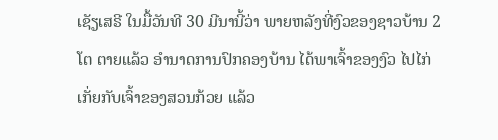ເຊັຽເສຣີ ໃນມື້ວັນທີ 30 ມີນານີ້ວ່າ ພາຍຫລັງທີ່ງົວຂອງຊາວບ້ານ 2 ໂຕ ຕາຍແລ້ວ ອໍານາດການປົກຄອງບ້ານ ໄດ້ພາເຈົ້າຂອງງົວ ໄປໄກ່ເກັ່ຍກັບເຈົ້າຂອງສວນກ້ວຍ ແລ້ວ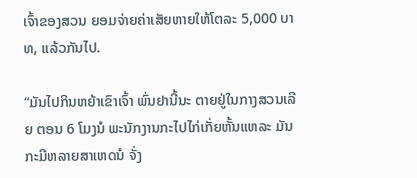ເຈົ້າຂອງສວນ ຍອມຈ່າຍຄ່າເສັຍຫາຍໃຫ້ໂຕລະ 5,000 ບາທ, ແລ້ວກັນໄປ.

“ມັນໄປກິນຫຍ້າເຂົາເຈົ້າ ພົ່ນຢານີ້ນະ ຕາຍຢູ່ໃນກາງສວນເລີຍ ຕອນ 6 ໂມງນໍ ພະນັກງານກະໄປໄກ່ເກັ່ຍຫັ້ນແຫລະ ມັນກະມີຫລາຍສາເຫດນໍ ຈັ່ງ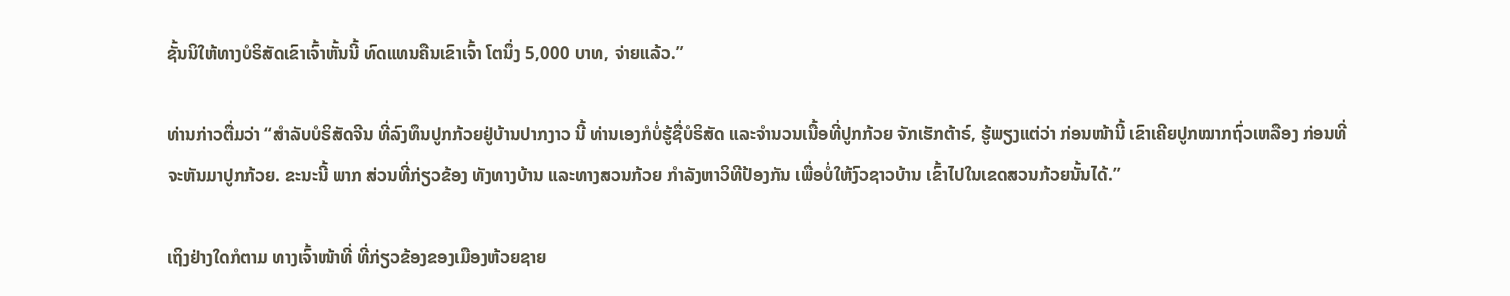ຊັ້ນນິໃຫ້ທາງບໍຣິສັດເຂົາເຈົ້າຫັ້ນນີ້ ທົດແທນຄືນເຂົາເຈົ້າ ໂຕນຶ່ງ 5,000 ບາທ, ຈ່າຍແລ້ວ.”

ທ່ານກ່າວຕື່ມວ່າ “ສໍາລັບບໍຣິສັດຈີນ ທີ່ລົງທຶນປູກກ້ວຍຢູ່ບ້ານປາກງາວ ນີ້ ທ່ານເອງກໍບໍ່ຮູ້ຊື່ບໍຣິສັດ ແລະຈໍານວນເນື້ອທີ່ປູກກ້ວຍ ຈັກເຮັກຕ້າຣ໌, ຮູ້ພຽງແຕ່ວ່າ ກ່ອນໜ້ານີ້ ເຂົາເຄີຍປູກໝາກຖົ່ວເຫລືອງ ກ່ອນທີ່ຈະຫັນມາປູກກ້ວຍ. ຂະນະນີ້ ພາກ ສ່ວນທີ່ກ່ຽວຂ້ອງ ທັງທາງບ້ານ ແລະທາງສວນກ້ວຍ ກໍາລັງຫາວິທີປ້ອງກັນ ເພື່ອບໍ່ໃຫ້ງົວຊາວບ້ານ ເຂົ້າໄປໃນເຂດສວນກ້ວຍນັ້ນໄດ້.”

ເຖິງຢ່າງໃດກໍຕາມ ທາງເຈົ້າໜ້າທີ່ ທີ່ກ່ຽວຂ້ອງຂອງເມືອງຫ້ວຍຊາຍ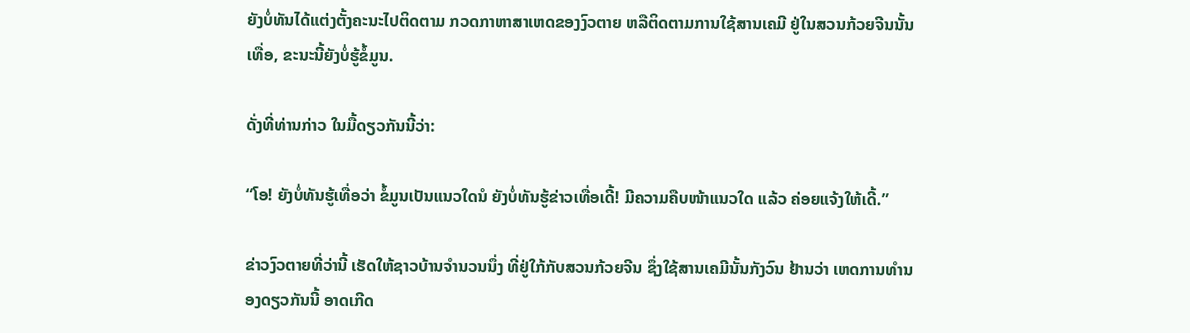ຍັງບໍ່ທັນໄດ້ແຕ່ງຕັ້ງຄະນະໄປຕິດຕາມ ກວດກາຫາສາເຫດຂອງງົວຕາຍ ຫລືຕິດຕາມການໃຊ້ສານເຄມີ ຢູ່ໃນສວນກ້ວຍຈີນນັ້ນເທື່ອ, ຂະນະນີ້ຍັງບໍ່ຮູ້ຂໍ້ມູນ.

ດັ່ງທີ່ທ່ານກ່າວ ໃນມື້ດຽວກັນນີ້ວ່າ:

“ໂອ! ຍັງບໍ່ທັນຮູ້ເທື່ອວ່າ ຂໍ້ມູນເປັນແນວໃດນໍ ຍັງບໍ່ທັນຮູ້ຂ່າວເທື່ອເດີ້! ມີຄວາມຄືບໜ້າແນວໃດ ແລ້ວ ຄ່ອຍແຈ້ງໃຫ້ເດີ້.”

ຂ່າວງົວຕາຍທີ່ວ່ານີ້ ເຮັດໃຫ້ຊາວບ້ານຈໍານວນນຶ່ງ ທີ່ຢູ່ໃກ້ກັບສວນກ້ວຍຈີນ ຊຶ່ງໃຊ້ສານເຄມີນັ້ນກັງວົນ ຢ້ານວ່າ ເຫດການທໍານອງດຽວກັນນີ້ ອາດເກີດ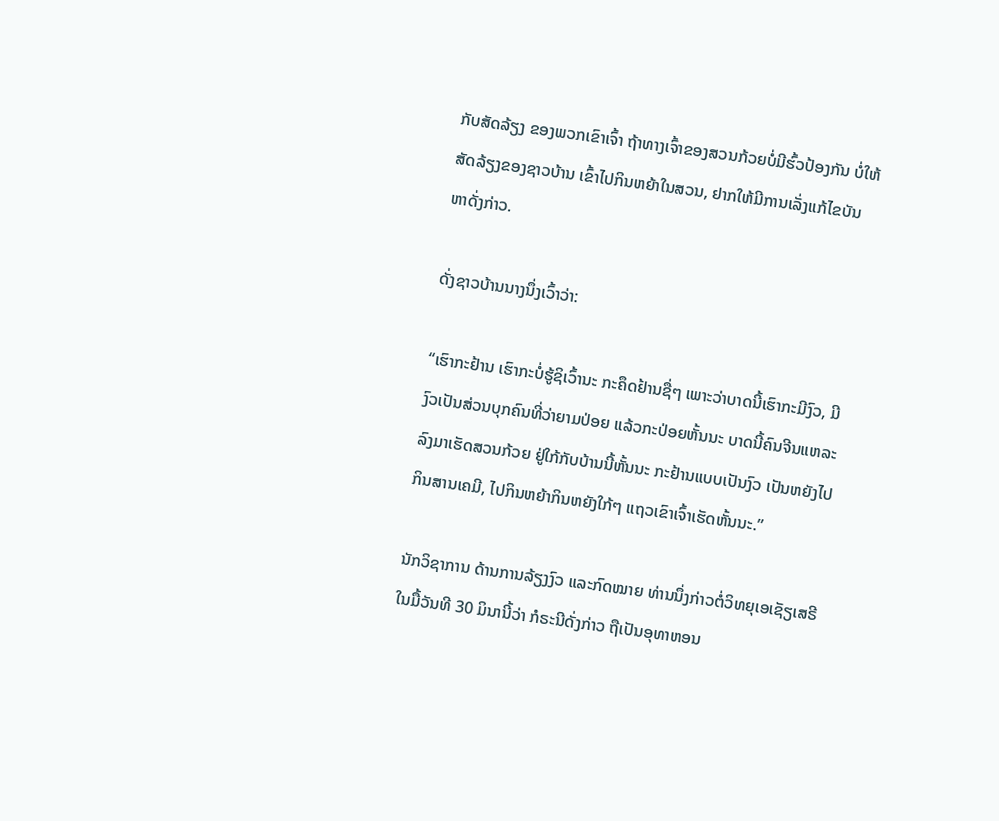ກັບສັດລ້ຽງ ຂອງພວກເຂົາເຈົ້າ ຖ້າທາງເຈົ້າຂອງສວນກ້ວຍບໍ່ມີຮົ້ວປ້ອງກັນ ບໍ່ໃຫ້ສັດລ້ຽງຂອງຊາວບ້ານ ເຂົ້າໄປກິນຫຍ້າໃນສວນ, ຢາກໃຫ້ມີການເລັ່ງແກ້ໄຂບັນຫາດັ່ງກ່າວ.

ດັ່ງຊາວບ້ານນາງນຶ່ງເວົ້າວ່າ:

“ເຮົາກະຢ້ານ ເຮົາກະບໍ່ຮູ້ຊິເວົ້ານະ ກະຄຶດຢ້ານຊື່ໆ ເພາະວ່າບາດນີ້ເຮົາກະມີງົວ, ມີງົວເປັນສ່ວນບຸກຄົນທີ່ວ່າຍາມປ່ອຍ ແລ້ວກະປ່ອຍຫັ້ນນະ ບາດນີ້ຄົນຈີນແຫລະ ລົງມາເຮັດສວນກ້ວຍ ຢູ່ໃກ້ກັບບ້ານນີ້ຫັ້ນນະ ກະຢ້ານແບບເປັນງົວ ເປັນຫຍັງໄປກິນສານເຄມີ, ໄປກິນຫຍ້າກິນຫຍັງໃກ້ໆ ແຖວເຂົາເຈົ້າເຮັດຫັ້ນນະ.”

ນັກວິຊາການ ດ້ານການລ້ຽງງົວ ແລະກົດໝາຍ ທ່ານນຶ່ງກ່າວຕໍ່ວິທຍຸເອເຊັຽເສຣີ ໃນມື້ວັນທີ 30 ມິນານີ້ວ່າ ກໍຣະນີດັ່ງກ່າວ ຖືເປັນອຸທາຫອນ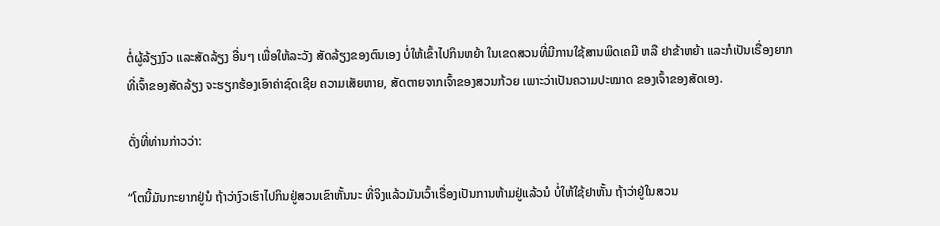ຕໍ່ຜູ້ລ້ຽງງົວ ແລະສັດລ້ຽງ ອື່ນໆ ເພື່ອໃຫ້ລະວັງ ສັດລ້ຽງຂອງຕົນເອງ ບໍ່ໃຫ້ເຂົ້າໄປກິນຫຍ້າ ໃນເຂດສວນທີ່ມີການໃຊ້ສານພິດເຄມີ ຫລື ຢາຂ້າຫຍ້າ ແລະກໍເປັນເຣື່ອງຍາກທີ່ເຈົ້າຂອງສັດລ້ຽງ ຈະຮຽກຮ້ອງເອົາຄ່າຊົດເຊີຍ ຄວາມເສັຍຫາຍ, ສັດຕາຍຈາກເຈົ້າຂອງສວນກ້ວຍ ເພາະວ່າເປັນຄວາມປະໝາດ ຂອງເຈົ້າຂອງສັດເອງ.

ດັ່ງທີ່ທ່ານກ່າວວ່າ:

“ໂຕນີ້ມັນກະຍາກຢູ່ນໍ ຖ້າວ່າງົວເຮົາໄປກິນຢູ່ສວນເຂົາຫັ້ນນະ ທີ່ຈິງແລ້ວມັນເວົ້າເຣື່ອງເປັນການຫ້າມຢູ່ແລ້ວນໍ ບໍ່ໃຫ້ໃຊ້ຢາຫັ້ນ ຖ້າວ່າຢູ່ໃນສວນ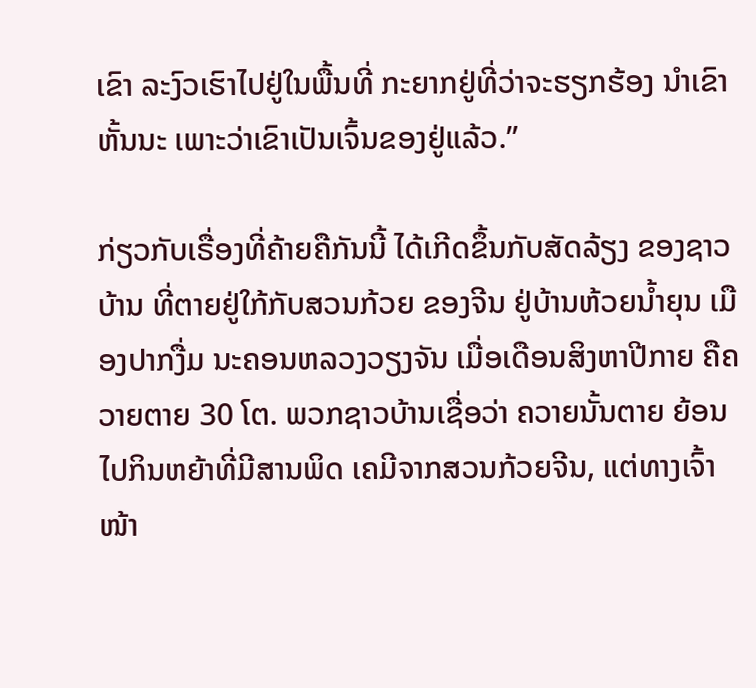ເຂົາ ລະງົວເຮົາໄປຢູ່ໃນພື້ນທີ່ ກະຍາກຢູ່ທີ່ວ່າຈະຮຽກຮ້ອງ ນໍາເຂົາຫັ້ນນະ ເພາະວ່າເຂົາເປັນເຈົ້ນຂອງຢູ່ແລ້ວ.”

ກ່ຽວກັບເຣື່ອງທີ່ຄ້າຍຄືກັນນີ້ ໄດ້ເກີດຂຶ້ນກັບສັດລ້ຽງ ຂອງຊາວບ້ານ ທີ່ຕາຍຢູ່ໃກ້ກັບສວນກ້ວຍ ຂອງຈີນ ຢູ່ບ້ານຫ້ວຍນໍ້າຍຸນ ເມືອງປາກງື່ມ ນະຄອນຫລວງວຽງຈັນ ເມື່ອເດືອນສິງຫາປີກາຍ ຄືຄວາຍຕາຍ 30 ໂຕ. ພວກຊາວບ້ານເຊື່ອວ່າ ຄວາຍນັ້ນຕາຍ ຍ້ອນໄປກິນຫຍ້າທີ່ມີສານພິດ ເຄມີຈາກສວນກ້ວຍຈີນ, ແຕ່ທາງເຈົ້າໜ້າ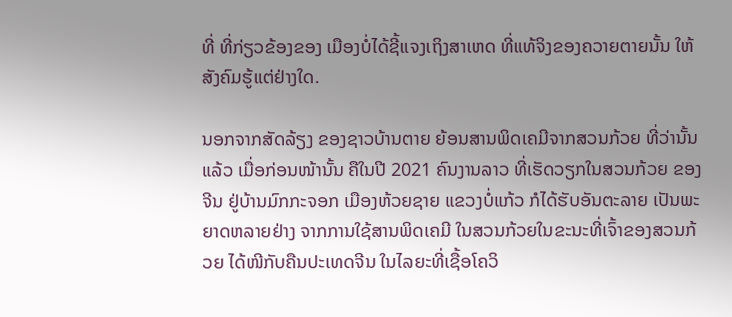ທີ່ ທີ່ກ່ຽວຂ້ອງຂອງ ເມືອງບໍ່ໄດ້ຊີ້ແຈງເຖິງສາເຫດ ທີ່ແທ້ຈິງຂອງຄວາຍຕາຍນັ້ນ ໃຫ້ສັງຄົມຮູ້ແຕ່ຢ່າງໃດ.

ນອກຈາກສັດລ້ຽງ ຂອງຊາວບ້ານຕາຍ ຍ້ອນສານພິດເຄມີຈາກສວນກ້ວຍ ທີ່ວ່ານັ້ນແລ້ວ ເມື່ອກ່ອນໜ້ານັ້ນ ຄືໃນປີ 2021 ຄົນງານລາວ ທີ່ເຮັດວຽກໃນສວນກ້ວຍ ຂອງຈີນ ຢູ່ບ້ານມົກກະຈອກ ເມືອງຫ້ວຍຊາຍ ແຂວງບໍ່ແກ້ວ ກໍໄດ້ຮັບອັນຕະລາຍ ເປັນພະຍາດຫລາຍຢ່າງ ຈາກການໃຊ້ສານພິດເຄມີ ໃນສວນກ້ວຍໃນຂະນະທີ່ເຈົ້າຂອງສວນກ້ວຍ ໄດ້ໜີກັບຄືນປະເທດຈີນ ໃນໄລຍະທີ່ເຊື້ອໂຄວິ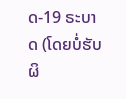ດ-19 ຣະບາດ (ໂດຍບໍ່ຮັບຜິ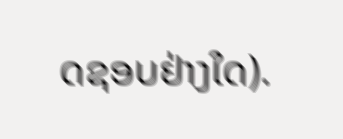ດຊອບຢ່າງໃດ).